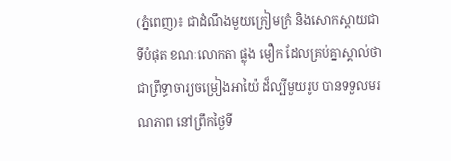(ភ្នំពេញ)៖ ជាដំណឹងមួយក្រៀមក្រំ និងសោកស្តាយជាទីបំផុត ខណៈលោកតា ផ្លុង មឿក ដែលគ្រប់គ្នាស្គាល់ថា ជាព្រឹទ្ធាចារ្យចម្រៀងអាយ៉ៃ ដ៏ល្បីមួយរូប បានទទួលមរណភាព នៅព្រឹកថ្ងៃទី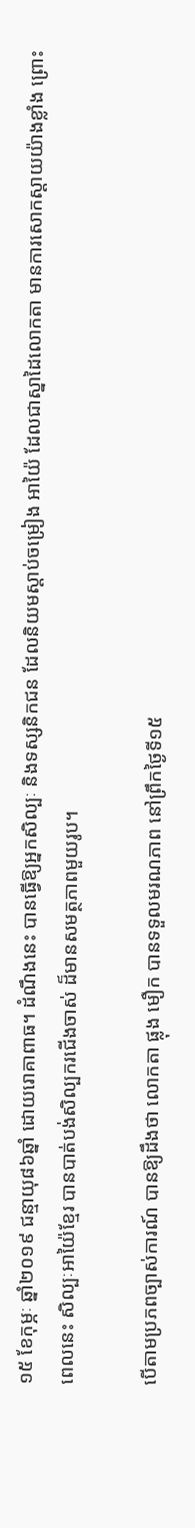១៥ ខែកុម្ភៈ ឆ្នាំ២០១៩ ជន្មាយុ៨៦ឆ្នាំ ដោយរោគាពាធ។ ដំណឹងនេះ បានធ្វើឱ្យអ្នកសិល្បៈ និងទស្សនិកជន ដែលនិយមស្តាប់ចម្រៀង អាយ៉ៃ ដែលជាស្នាដៃលោកតា មានការសោកស្តាយយ៉ាងខ្លាំង ព្រោះពេលនេះ សិល្បៈអាយ៉ៃខ្មែរ បានបាត់បង់សិល្បករជើងចាស់ ដ៏មានសមត្ថភាពមួយរូប។

បើតាមប្រភពច្បាស់ការណ៍ បានឱ្យដឹងថា លោកតា ផ្លុង មឿក បានទទួលមរណភាព នៅព្រឹកថ្ងៃទី១៥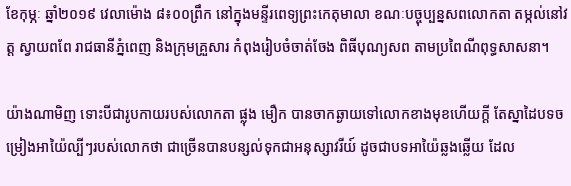ខែកុម្ភៈ ឆ្នាំ២០១៩ វេលាម៉ោង ៨៖០០ព្រឹក នៅក្នុងមន្ទីរពេទ្យព្រះកេតុមាលា ខណៈបច្ចុប្បន្នសពលោកតា តម្កល់នៅវត្ត ស្វាយពពែ រាជធានីភ្នំពេញ និងក្រុមគ្រួសារ កំពុងរៀបចំចាត់ចែង ពិធីបុណ្យសព តាមប្រពៃណីពុទ្ធសាសនា។

យ៉ាងណាមិញ ទោះបីជារូបកាយរបស់លោកតា ផ្លុង មឿក បានចាកឆ្ងាយទៅលោកខាងមុខហើយក្តី តែស្នាដៃបទចម្រៀងអាយ៉ៃល្បីៗរបស់លោកថា ជាច្រើនបានបន្សល់ទុកជាអនុស្សាវរីយ៍ ដូចជាបទអាយ៉ៃឆ្លងឆ្លើយ ដែល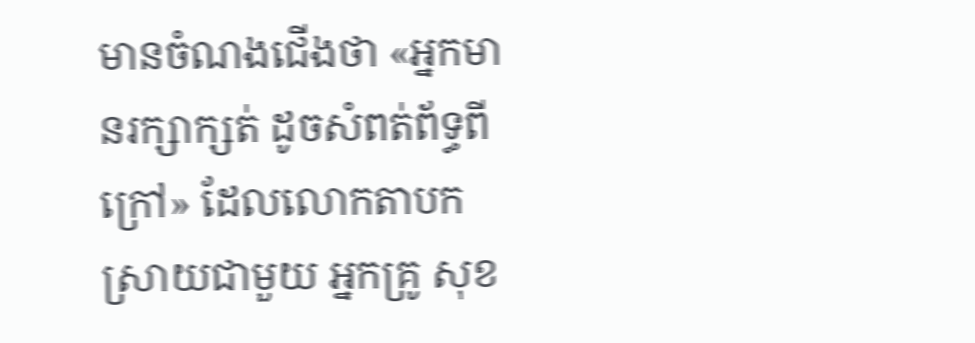មានចំណងជើងថា «អ្នកមានរក្សាក្សត់ ដូចសំពត់ព័ទ្ធពីក្រៅ» ដែលលោកតាបកស្រាយជាមួយ អ្នកគ្រូ សុខ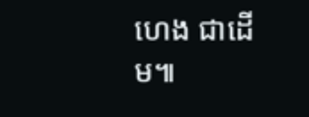ហេង ជាដើម៕